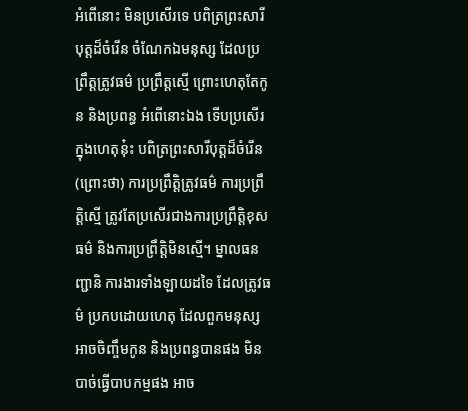អំពើនោះ មិនប្រសើរទេ បពិត្រព្រះសារីបុត្តដ៏ចំរើន ចំណែកឯមនុស្ស ដែលប្រព្រឹត្តត្រូវធម៌ ប្រព្រឹត្តស្មើ ព្រោះហេតុតែកូន និងប្រពន្ធ អំពើនោះឯង ទើបប្រសើរក្នុងហេតុនុ៎ះ បពិត្រព្រះសារីបុត្តដ៏ចំរើន (ព្រោះថា) ការប្រព្រឹត្តិត្រូវធម៌ ការប្រព្រឹត្តិស្មើ ត្រូវតែប្រសើរជាងការប្រព្រឹត្តិខុសធម៌ និងការប្រព្រឹត្តិមិនស្មើ។ ម្នាលធនញ្ជានិ ការងារទាំងឡាយដទៃ ដែលត្រូវធម៌ ប្រកបដោយហេតុ ដែលពួកមនុស្សអាចចិញ្ចឹមកូន និងប្រពន្ធបានផង មិនបាច់ធ្វើបាបកម្មផង អាច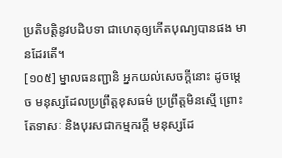ប្រតិបត្តិនូវបដិបទា ជាហេតុឲ្យកើតបុណ្យបានផង មានដែរតើ។
[១០៥] ម្នាលធនញ្ជានិ អ្នកយល់សេចក្តីនោះ ដូចម្តេច មនុស្សដែលប្រព្រឹត្តខុសធម៌ ប្រព្រឹត្តមិនស្មើ ព្រោះតែទាសៈ និងបុរសជាកម្មករក្តី មនុស្សដែ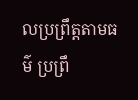លប្រព្រឹត្តតាមធម៌ ប្រព្រឹ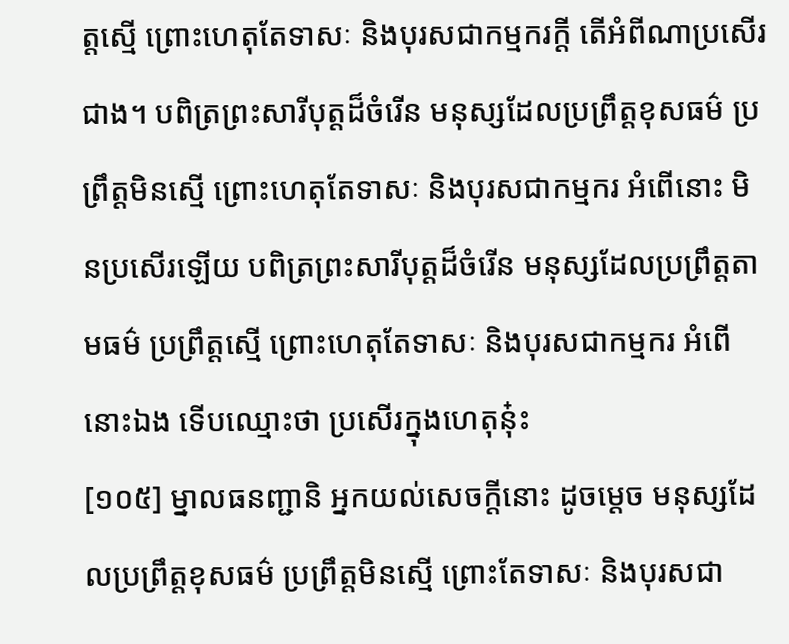ត្តស្មើ ព្រោះហេតុតែទាសៈ និងបុរសជាកម្មករក្តី តើអំពីណាប្រសើរជាង។ បពិត្រព្រះសារីបុត្តដ៏ចំរើន មនុស្សដែលប្រព្រឹត្តខុសធម៌ ប្រព្រឹត្តមិនស្មើ ព្រោះហេតុតែទាសៈ និងបុរសជាកម្មករ អំពើនោះ មិនប្រសើរឡើយ បពិត្រព្រះសារីបុត្តដ៏ចំរើន មនុស្សដែលប្រព្រឹត្តតាមធម៌ ប្រព្រឹត្តស្មើ ព្រោះហេតុតែទាសៈ និងបុរសជាកម្មករ អំពើនោះឯង ទើបឈ្មោះថា ប្រសើរក្នុងហេតុនុ៎ះ
[១០៥] ម្នាលធនញ្ជានិ អ្នកយល់សេចក្តីនោះ ដូចម្តេច មនុស្សដែលប្រព្រឹត្តខុសធម៌ ប្រព្រឹត្តមិនស្មើ ព្រោះតែទាសៈ និងបុរសជា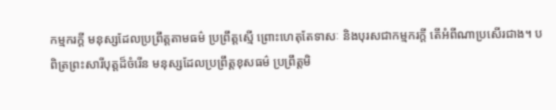កម្មករក្តី មនុស្សដែលប្រព្រឹត្តតាមធម៌ ប្រព្រឹត្តស្មើ ព្រោះហេតុតែទាសៈ និងបុរសជាកម្មករក្តី តើអំពីណាប្រសើរជាង។ បពិត្រព្រះសារីបុត្តដ៏ចំរើន មនុស្សដែលប្រព្រឹត្តខុសធម៌ ប្រព្រឹត្តមិ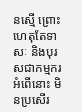នស្មើ ព្រោះហេតុតែទាសៈ និងបុរសជាកម្មករ អំពើនោះ មិនប្រសើរ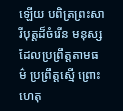ឡើយ បពិត្រព្រះសារីបុត្តដ៏ចំរើន មនុស្សដែលប្រព្រឹត្តតាមធម៌ ប្រព្រឹត្តស្មើ ព្រោះហេតុ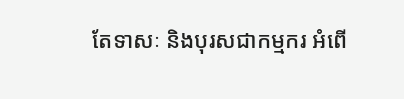តែទាសៈ និងបុរសជាកម្មករ អំពើ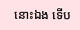នោះឯង ទើប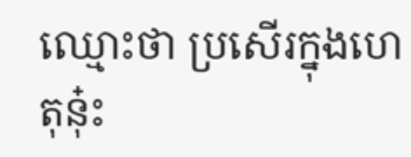ឈ្មោះថា ប្រសើរក្នុងហេតុនុ៎ះ